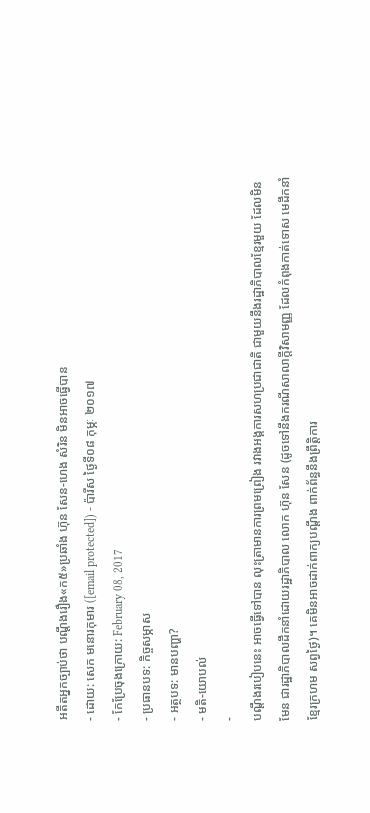អតីតអ្នកច្បាប់ថា បណ្ដឹងរឿង«ក៥»ប្រឆាំង ហ៊ុន សែន-ហេង សំរិន មិនអាចធ្វើបាន
- ដោយ: សេក មនោរកុមារ ([email protected]) - ប៉ារីស ថ្ងៃទី០៨ កុម្ភៈ ២០១៧
- កែប្រែចុងក្រោយ: February 08, 2017
- ប្រធានបទ: កិច្ចសម្ភាស
- អត្ថបទ: មានបញ្ហា?
- មតិ-យោបល់
-
បណ្ដឹងរបៀបនេះ អាចធ្វើទៅបាន លុះត្រាមានការព្រមព្រៀង រវាងអង្គការសហប្រជាជាតិ ជាមួយនឹងរដ្ឋាភិបាលខ្មែរមួយ ដែលមិនមែន ជារដ្ឋាភិបាលដឹកនាំដោយរដ្ឋាភិបាល លោក ហ៊ុន សែន (ដូចទៅនឹងករណីសាលាក្ដីវិសាមញ្ញ ដែលកំពុងកាត់ទោស មេដឹកនាំខ្មែរក្រហម សព្វថ្ងៃ)។ គេមិនអាចដាក់ពាក្យបណ្ដឹង ពាក់ព័ន្ធនឹងព្រឹត្តិការ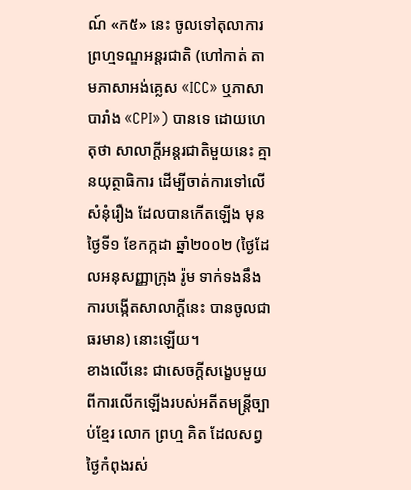ណ៍ «ក៥» នេះ ចូលទៅតុលាការព្រហ្មទណ្ឌអន្តរជាតិ (ហៅកាត់ តាមភាសាអង់គ្លេស «ICC» ឬភាសាបារាំង «CPI») បានទេ ដោយហេតុថា សាលាក្ដីអន្តរជាតិមួយនេះ គ្មានយុត្ថាធិការ ដើម្បីចាត់ការទៅលើសំនុំរឿង ដែលបានកើតឡើង មុនថ្ងៃទី១ ខែកក្កដា ឆ្នាំ២០០២ (ថ្ងៃដែលអនុសញ្ញាក្រុង រ៉ូម ទាក់ទងនឹងការបង្កើតសាលាក្ដីនេះ បានចូលជាធរមាន) នោះឡើយ។
ខាងលើនេះ ជាសេចក្ដីសង្ខេបមួយ ពីការលើកឡើងរបស់អតីតមន្ត្រីច្បាប់ខ្មែរ លោក ព្រហ្ម គិត ដែលសព្វថ្ងៃកំពុងរស់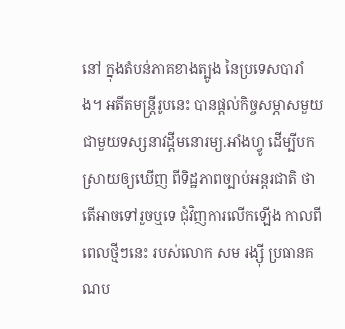នៅ ក្នុងតំបន់ភាគខាងត្បូង នៃប្រទេសបារាំង។ អតីតមន្ត្រីរូបនេះ បានផ្ដល់កិច្ចសម្ភាសមួយ ជាមួយទស្សនាវដ្ដីមនោរម្យ.អាំងហ្វូ ដើម្បីបកស្រាយឲ្យឃើញ ពីទិដ្ឋភាពច្បាប់អន្តរជាតិ ថាតើអាចទៅរួចឬទេ ជុំវិញការលើកឡើង កាលពីពេលថ្មីៗនេះ របស់លោក សម រង្ស៊ី ប្រធានគណប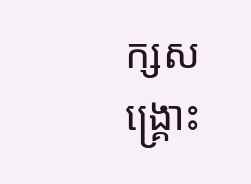ក្សសង្គ្រោះ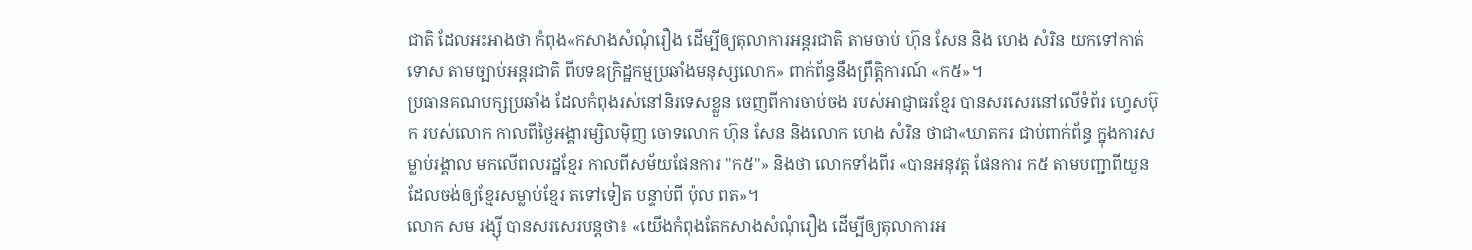ជាតិ ដែលអះអាងថា កំពុង«កសាងសំណុំរឿង ដើម្បីឲ្យតុលាការអន្តរជាតិ តាមចាប់ ហ៊ុន សែន និង ហេង សំរិន យកទៅកាត់ទោស តាមច្បាប់អន្តរជាតិ ពីបទឧក្រិដ្ឋកម្មប្រឆាំងមនុស្សលោក» ពាក់ព័ន្ធនឹងព្រឹត្តិការណ៍ «ក៥»។
ប្រធានគណបក្សប្រឆាំង ដែលកំពុងរស់នៅនិរទេសខ្លួន ចេញពីការចាប់ចង របស់អាជ្ញាធរខ្មែរ បានសរសេរនៅលើទំព័រ ហ្វេសប៊ុក របស់លោក កាលពីថ្ងៃអង្គារម្សិលម៉ិញ ចោទលោក ហ៊ុន សែន និងលោក ហេង សំរិន ថាជា«ឃាតករ ជាប់ពាក់ព័ន្ធ ក្នុងការសម្លាប់រង្គាល មកលើពលរដ្ឋខ្មែរ កាលពីសម័យផែនការ "ក៥"» និងថា លោកទាំងពីរ «បានអនុវត្ត ផែនការ ក៥ តាមបញ្ជាពីយួន ដែលចង់ឲ្យខ្មែរសម្លាប់ខ្មែរ តទៅទៀត បន្ទាប់ពី ប៉ុល ពត»។
លោក សម រង្ស៊ី បានសរសេរបន្តថា៖ «យើងកំពុងតែកសាងសំណុំរឿង ដើម្បីឲ្យតុលាការអ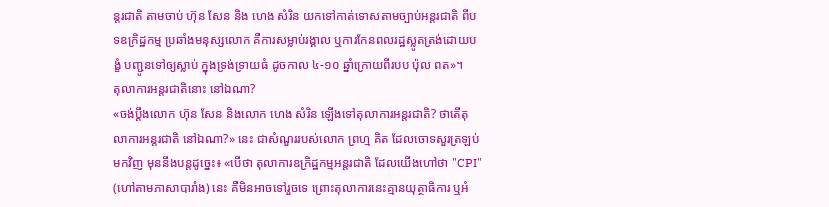ន្តរជាតិ តាមចាប់ ហ៊ុន សែន និង ហេង សំរិន យកទៅកាត់ទោសតាមច្បាប់អន្តរជាតិ ពីបទឧក្រិដ្ឋកម្ម ប្រឆាំងមនុស្សលោក គឺការសម្លាប់រង្គាល ឬការកែនពលរដ្ឋស្លូតត្រង់ដោយបង្ខំ បញ្ជូនទៅឲ្យស្លាប់ ក្នុងទ្រង់ទ្រាយធំ ដូចកាល ៤-១០ ឆ្នាំក្រោយពីរបប ប៉ុល ពត»។
តុលាការអន្តរជាតិនោះ នៅឯណា?
«ចង់ប្ដឹងលោក ហ៊ុន សែន និងលោក ហេង សំរិន ឡើងទៅតុលាការអន្តរជាតិ? ថាតើតុលាការអន្តរជាតិ នៅឯណា?» នេះ ជាសំណួររបស់លោក ព្រហ្ម គិត ដែលចោទសួរត្រឡប់មកវិញ មុននឹងបន្តដូច្នេះ៖ «បើថា តុលាការឧក្រិដ្ឋកម្មអន្តរជាតិ ដែលយើងហៅថា "CPI" (ហៅតាមភាសាបារាំង) នេះ គឺមិនអាចទៅរួចទេ ព្រោះតុលាការនេះគ្មានយុត្ថាធិការ ឬអំ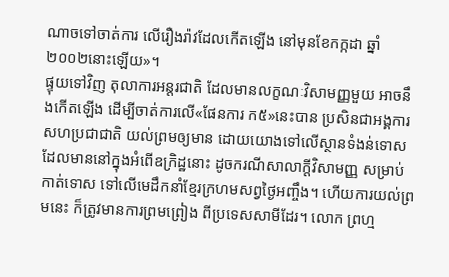ណាចទៅចាត់ការ លើរឿងរ៉ាវដែលកើតឡើង នៅមុនខែកក្កដា ឆ្នាំ២០០២នោះឡើយ»។
ផ្ទុយទៅវិញ តុលាការអន្តរជាតិ ដែលមានលក្ខណៈវិសាមញ្ញមួយ អាចនឹងកើតឡើង ដើម្បីចាត់ការលើ«ផែនការ ក៥»នេះបាន ប្រសិនជាអង្គការសហប្រជាជាតិ យល់ព្រមឲ្យមាន ដោយយោងទៅលើស្ថានទំងន់ទោស ដែលមាននៅក្នុងអំពើឧក្រិដ្ឋនោះ ដូចករណីសាលាក្ដីវិសាមញ្ញ សម្រាប់កាត់ទោស ទៅលើមេដឹកនាំខ្មែរក្រហមសព្វថ្ងៃអញ្ចឹង។ ហើយការយល់ព្រមនេះ ក៏ត្រូវមានការព្រមព្រៀង ពីប្រទេសសាមីដែរ។ លោក ព្រហ្ម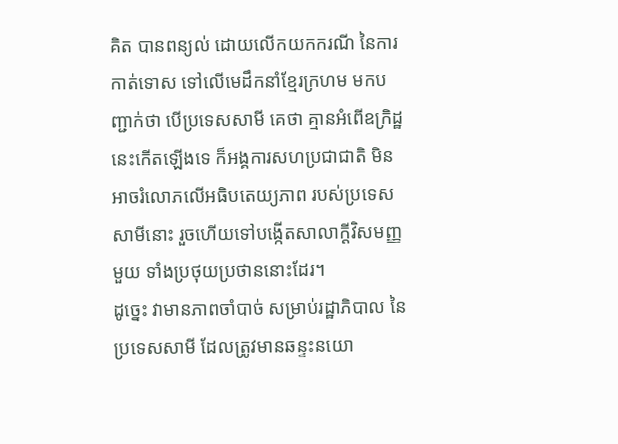គិត បានពន្យល់ ដោយលើកយកករណី នៃការកាត់ទោស ទៅលើមេដឹកនាំខ្មែរក្រហម មកបញ្ជាក់ថា បើប្រទេសសាមី គេថា គ្មានអំពើឧក្រិដ្ឋនេះកើតឡើងទេ ក៏អង្គការសហប្រជាជាតិ មិនអាចរំលោភលើអធិបតេយ្យភាព របស់ប្រទេសសាមីនោះ រួចហើយទៅបង្កើតសាលាក្ដីវិសមញ្ញមួយ ទាំងប្រថុយប្រថាននោះដែរ។
ដូច្នេះ វាមានភាពចាំបាច់ សម្រាប់រដ្ឋាភិបាល នៃប្រទេសសាមី ដែលត្រូវមានឆន្ទះនយោ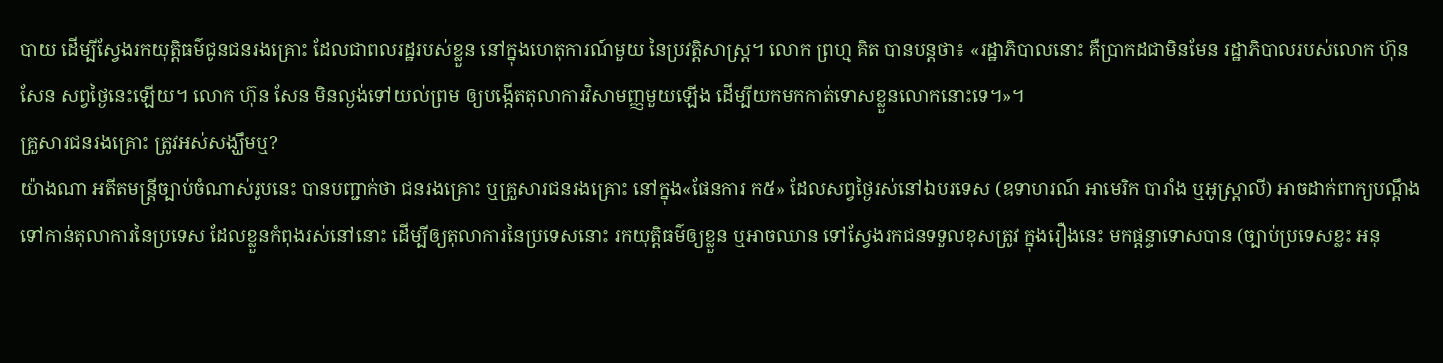បាយ ដើម្បីស្វែងរកយុត្តិធម៌ជូនជនរងគ្រោះ ដែលជាពលរដ្ឋរបស់ខ្លួន នៅក្នុងហេតុការណ៍មួយ នៃប្រវត្តិសាស្ត្រ។ លោក ព្រហ្ម គិត បានបន្តថា៖ «រដ្ឋាភិបាលនោះ គឺប្រាកដជាមិនមែន រដ្ឋាភិបាលរបស់លោក ហ៊ុន សែន សព្វថ្ងៃនេះឡើយ។ លោក ហ៊ុន សែន មិនល្ងង់ទៅយល់ព្រម ឲ្យបង្កើតតុលាការវិសាមញ្ញមួយឡើង ដើម្បីយកមកកាត់ទោសខ្លួនលោកនោះទេ។»។
គ្រួសារជនរងគ្រោះ ត្រូវអស់សង្ឃឹមឬ?
យ៉ាងណា អតីតមន្ត្រីច្បាប់ចំណាស់រូបនេះ បានបញ្ជាក់ថា ជនរងគ្រោះ ឬគ្រួសារជនរងគ្រោះ នៅក្នុង«ផែនការ ក៥» ដែលសព្វថ្ងៃរស់នៅឯបរទេស (ឧទាហរណ៍ អាមេរិក បារាំង ឬអូស្ត្រាលី) អាចដាក់ពាក្យបណ្ដឹង ទៅកាន់តុលាការនៃប្រទេស ដែលខ្លួនកំពុងរស់នៅនោះ ដើម្បីឲ្យតុលាការនៃប្រទេសនោះ រកយុត្តិធម៌ឲ្យខ្លួន ឬអាចឈាន ទៅស្វែងរកជនទទួលខុសត្រូវ ក្នុងរឿងនេះ មកផ្ដន្ទាទោសបាន (ច្បាប់ប្រទេសខ្លះ អនុ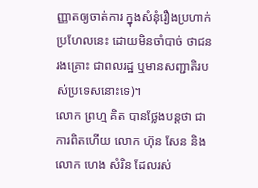ញ្ញាតឲ្យចាត់ការ ក្នុងសំនុំរឿងប្រហាក់ប្រហែលនេះ ដោយមិនចាំបាច់ ថាជនរងគ្រោះ ជាពលរដ្ឋ ឬមានសញ្ជាតិរបស់ប្រទេសនោះទេ)។
លោក ព្រហ្ម គិត បានថ្លែងបន្តថា ជាការពិតហើយ លោក ហ៊ុន សែន និងលោក ហេង សំរិន ដែលរស់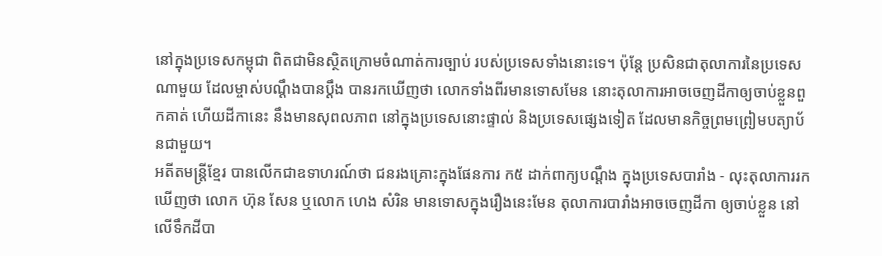នៅក្នុងប្រទេសកម្ពុជា ពិតជាមិនស្ថិតក្រោមចំណាត់ការច្បាប់ របស់ប្រទេសទាំងនោះទេ។ ប៉ុន្តែ ប្រសិនជាតុលាការនៃប្រទេសណាមួយ ដែលម្ចាស់បណ្ដឹងបានប្ដឹង បានរកឃើញថា លោកទាំងពីរមានទោសមែន នោះតុលាការអាចចេញដីកាឲ្យចាប់ខ្លួនពួកគាត់ ហើយដីកានេះ នឹងមានសុពលភាព នៅក្នុងប្រទេសនោះផ្ទាល់ និងប្រទេសផ្សេងទៀត ដែលមានកិច្ចព្រមព្រៀមបត្យាប័នជាមួយ។
អតីតមន្ត្រីខ្មែរ បានលើកជាឧទាហរណ៍ថា ជនរងគ្រោះក្នុងផែនការ ក៥ ដាក់ពាក្យបណ្ដឹង ក្នុងប្រទេសបារាំង - លុះតុលាការរកឃើញថា លោក ហ៊ុន សែន ឬលោក ហេង សំរិន មានទោសក្នុងរឿងនេះមែន តុលាការបារាំងអាចចេញដីកា ឲ្យចាប់ខ្លួន នៅលើទឹកដីបា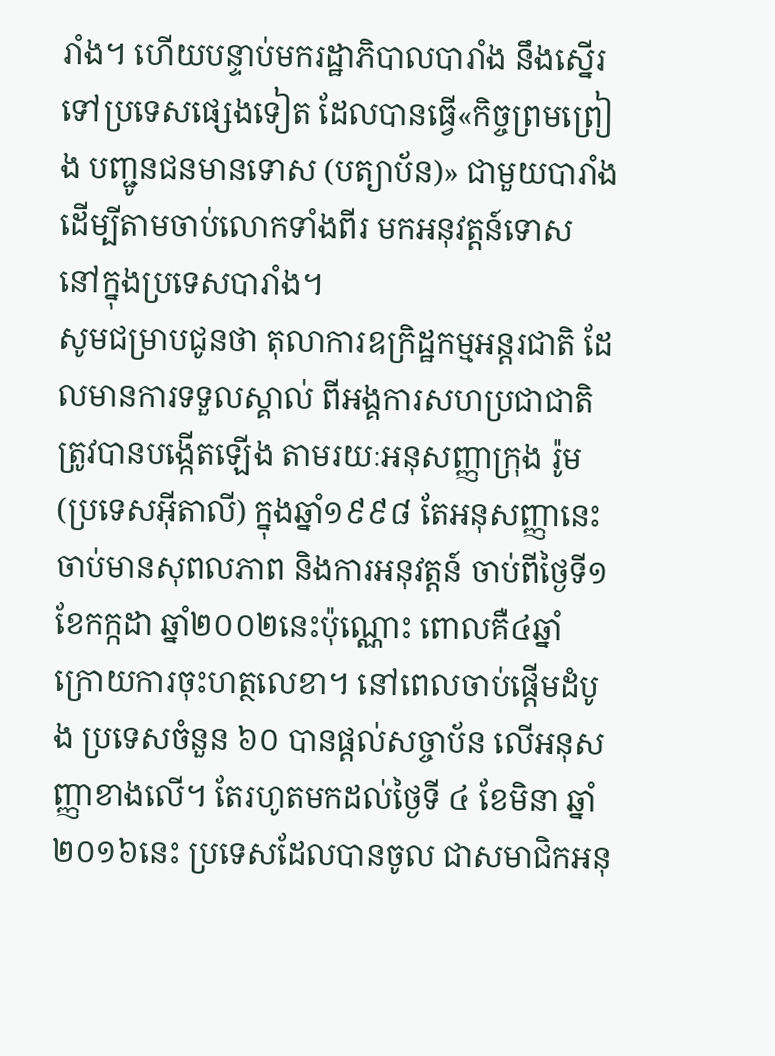រាំង។ ហើយបន្ទាប់មករដ្ឋាភិបាលបារាំង នឹងស្នើរទៅប្រទេសផ្សេងទៀត ដែលបានធ្វើ«កិច្ចព្រមព្រៀង បញ្ជូនជនមានទោស (បត្យាប័ន)» ជាមួយបារាំង ដើម្បីតាមចាប់លោកទាំងពីរ មកអនុវត្តន៍ទោស នៅក្នុងប្រទេសបារាំង។
សូមជម្រាបជូនថា តុលាការឧក្រិដ្ឋកម្មអន្តរជាតិ ដែលមានការទទួលស្គាល់ ពីអង្គការសហប្រជាជាតិ ត្រូវបានបង្កើតឡើង តាមរយៈអនុសញ្ញាក្រុង រ៉ូម (ប្រទេសអ៊ីតាលី) ក្នុងឆ្នាំ១៩៩៨ តែអនុសញ្ញានេះ ចាប់មានសុពលភាព និងការអនុវត្តន៍ ចាប់ពីថ្ងៃទី១ ខែកក្កដា ឆ្នាំ២០០២នេះប៉ុណ្ណោះ ពោលគឺ៤ឆ្នាំ ក្រោយការចុះហត្ថលេខា។ នៅពេលចាប់ផ្ដើមដំបូង ប្រទេសចំនួន ៦០ បានផ្ដល់សច្ចាប័ន លើអនុសញ្ញាខាងលើ។ តែរហូតមកដល់ថ្ងៃទី ៤ ខែមិនា ឆ្នាំ២០១៦នេះ ប្រទេសដែលបានចូល ជាសមាជិកអនុ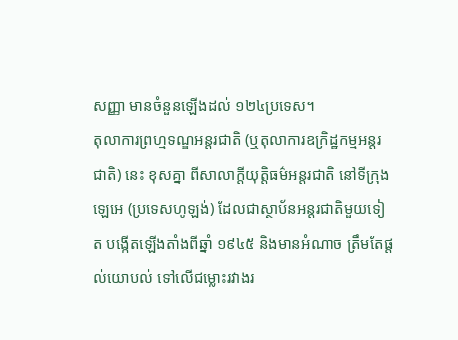សញ្ញា មានចំនួនឡើងដល់ ១២៤ប្រទេស។
តុលាការព្រហ្មទណ្ឌអន្តរជាតិ (ឬតុលាការឧក្រិដ្ឋកម្មអន្តរជាតិ) នេះ ខុសគ្នា ពីសាលាក្ដីយុត្តិធម៌អន្តរជាតិ នៅទីក្រុងឡេអេ (ប្រទេសហូឡង់) ដែលជាស្ថាប័នអន្តរជាតិមួយទៀត បង្កើតឡើងតាំងពីឆ្នាំ ១៩៤៥ និងមានអំណាច ត្រឹមតែផ្ដល់យោបល់ ទៅលើជម្លោះរវាងរ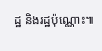ដ្ឋ និងរដ្ឋប៉ុណ្ណោះ៕